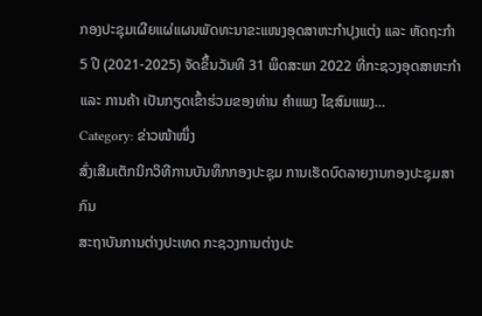ກອງປະຊຸມເຜີຍແຜ່ແຜນພັດທະນາຂະແໜງອຸດສາຫະກຳປຸງແຕ່ງ ແລະ ຫັດຖະກຳ 5 ປີ (2021-2025) ຈັດຂຶ້ນວັນທີ 31 ພຶດສະພາ 2022 ທີ່ກະຊວງອຸດສາຫະກຳ ແລະ ການຄ້າ ເປັນກຽດເຂົ້າຮ່ວມຂອງທ່ານ ຄຳແພງ ໄຊສົມແພງ…
Category: ຂ່າວໜ້າໜຶ່ງ
ສົ່ງເສີມເຕັກນິກວິທີການບັນທຶກກອງປະຊຸມ ການເຮັດບົດລາຍງານກອງປະຊຸມສາກົນ
ສະຖາບັນການຕ່າງປະເທດ ກະຊວງການຕ່າງປະ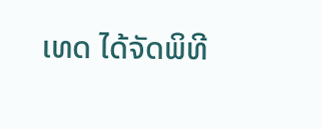ເທດ ໄດ້ຈັດພິທີ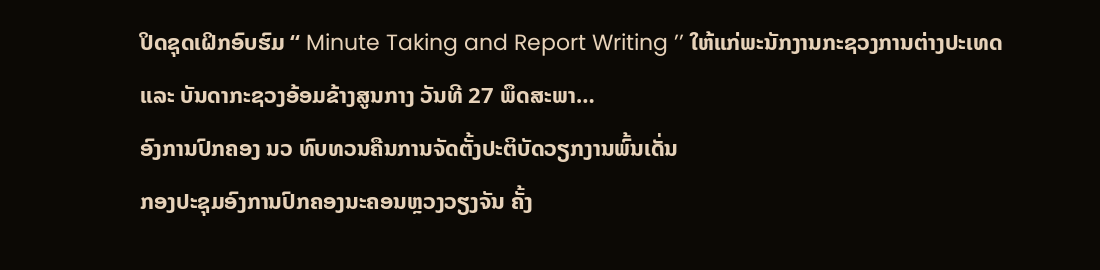ປິດຊຸດເຝິກອົບຮົມ “ Minute Taking and Report Writing ’’ ໃຫ້ແກ່ພະນັກງານກະຊວງການຕ່າງປະເທດ ແລະ ບັນດາກະຊວງອ້ອມຂ້າງສູນກາງ ວັນທີ 27 ພຶດສະພາ…
ອົງການປົກຄອງ ນວ ທົບທວນຄືນການຈັດຕັ້ງປະຕິບັດວຽກງານພົ້ນເດັ່ນ
ກອງປະຊຸມອົງການປົກຄອງນະຄອນຫຼວງວຽງຈັນ ຄັ້ງ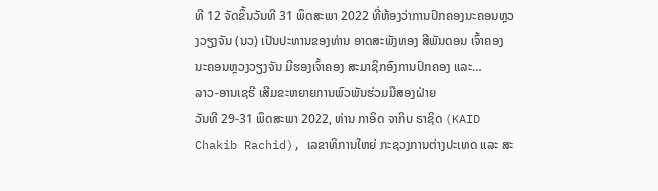ທີ 12 ຈັດຂຶ້ນວັນທີ 31 ພຶດສະພາ 2022 ທີ່ຫ້ອງວ່າການປົກຄອງນະຄອນຫຼວງວຽງຈັນ (ນວ) ເປັນປະທານຂອງທ່ານ ອາດສະພັງທອງ ສີພັນດອນ ເຈົ້າຄອງນະຄອນຫຼວງວຽງຈັນ ມີຮອງເຈົ້າຄອງ ສະມາຊິກອົງການປົກຄອງ ແລະ…
ລາວ-ອານເຊຣີ ເສີມຂະຫຍາຍການພົວພັນຮ່ວມມືສອງຝ່າຍ
ວັນທີ 29-31 ພຶດສະພາ 2022, ທ່ານ ກາອິດ ຈາກິບ ຣາຊິດ (KAID Chakib Rachid), ເລຂາທິການໃຫຍ່ ກະຊວງການຕ່າງປະເທດ ແລະ ສະ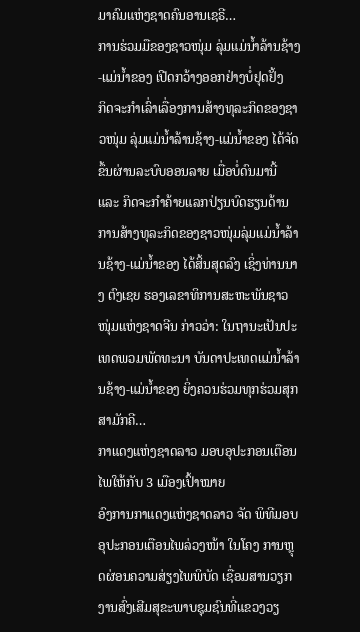ມາຄົມແຫ່ງຊາດຄົນອານເຊຣີ…
ການຮ່ວມມືຂອງຊາວໜຸ່ມ ລຸ່ມແມ່ນ້ຳລ້ານຊ້າງ-ແມ່ນ້ຳຂອງ ເປີດກວ້າງອອກຢ່າງບໍ່ຢຸດຢັ້ງ
ກິດຈະກຳເລົ່າເລື່ອງການສ້າງທຸລະກິດຂອງຊາວໜຸ່ມ ລຸ່ມແມ່ນ້ຳລ້ານຊ້າງ-ແມ່ນ້ຳຂອງ ໄດ້ຈັດຂຶ້ນຜ່ານລະບົບອອນລາຍ ເມື່ອບໍ່ດົນມານີ້ ແລະ ກິດຈະກຳຄ້າຍແລກປ່ຽນບົດຮຽນດ້ານການສ້າງທຸລະກິດຂອງຊາວໜຸ່ມລຸ່ມແມ່ນ້ຳລ້ານຊ້າງ-ແມ່ນ້ຳຂອງ ໄດ້ສິ້ນສຸດລົງ ເຊິ່ງທ່ານນາງ ຕົງເຊຍ ຮອງເລຂາທິການສະຫະພັນຊາວໜຸ່ມແຫ່ງຊາດຈີນ ກ່າວວ່າ: ໃນຖານະເປັນປະເທດພວມພັດທະນາ ບັນດາປະເທດແມ່ນ້ຳລ້ານຊ້າງ-ແມ່ນ້ຳຂອງ ຍິ່ງຄວນຮ່ວມທຸກຮ່ວມສຸກ ສາມັກຄີ…
ກາແດງແຫ່ງຊາດລາວ ມອບອຸປະກອນເຕືອນໄພໃຫ້ກັບ 3 ເມືອງເປົ້າໝາຍ
ອົງການກາແດງແຫ່ງຊາດລາວ ຈັດ ພິທີມອບອຸປະກອນເຕືອນໄພລ່ວງໜ້າ ໃນໂຄງ ການຫຼຸດຜ່ອນຄວາມສ່ຽງໄພພິບັດ ເຊື່ອມສານວຽກງານສົ່ງເສີມສຸຂະພາບຊຸມຊົນທີ່ແຂວງວຽ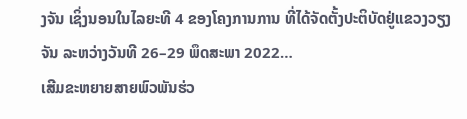ງຈັນ ເຊິ່ງນອນໃນໄລຍະທີ 4 ຂອງໂຄງການການ ທີ່ໄດ້ຈັດຕັ້ງປະຕິບັດຢູ່ແຂວງວຽງຈັນ ລະຫວ່າງວັນທີ 26–29 ພຶດສະພາ 2022…
ເສີມຂະຫຍາຍສາຍພົວພັນຮ່ວ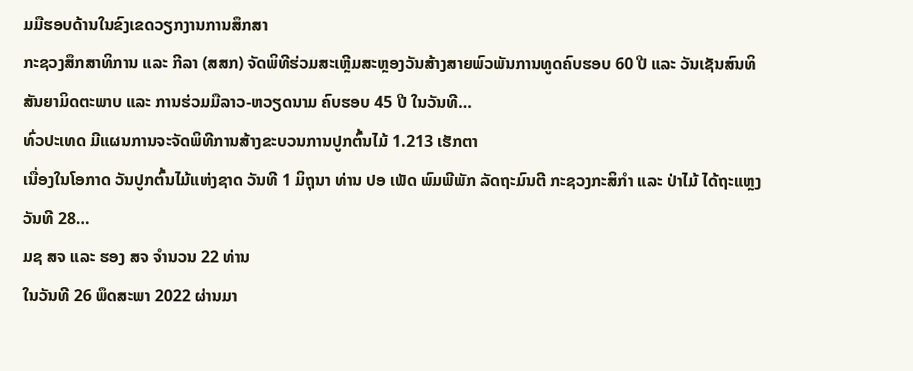ມມືຮອບດ້ານໃນຂົງເຂດວຽກງານການສຶກສາ
ກະຊວງສຶກສາທິການ ແລະ ກີລາ (ສສກ) ຈັດພິທີຮ່ວມສະເຫຼີມສະຫຼອງວັນສ້າງສາຍພົວພັນການທູດຄົບຮອບ 60 ປີ ແລະ ວັນເຊັນສົນທິສັນຍາມິດຕະພາບ ແລະ ການຮ່ວມມືລາວ-ຫວຽດນາມ ຄົບຮອບ 45 ປີ ໃນວັນທີ…
ທົ່ວປະເທດ ມີແຜນການຈະຈັດພິທີການສ້າງຂະບວນການປູກຕົ້ນໄມ້ 1.213 ເຮັກຕາ
ເນື່ອງໃນໂອກາດ ວັນປູກຕົ້ນໄມ້ແຫ່ງຊາດ ວັນທີ 1 ມິຖຸນາ ທ່ານ ປອ ເພັດ ພົມພີພັກ ລັດຖະມົນຕີ ກະຊວງກະສິກໍາ ແລະ ປ່າໄມ້ ໄດ້ຖະແຫຼງ ວັນທີ 28…
ມຊ ສຈ ແລະ ຮອງ ສຈ ຈຳນວນ 22 ທ່ານ
ໃນວັນທີ 26 ພຶດສະພາ 2022 ຜ່ານມາ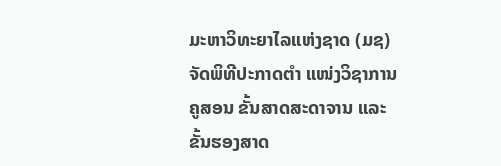ມະຫາວິທະຍາໄລແຫ່ງຊາດ (ມຊ) ຈັດພິທີປະກາດຕຳ ແໜ່ງວິຊາການຄູສອນ ຂັ້ນສາດສະດາຈານ ແລະ ຂັ້ນຮອງສາດ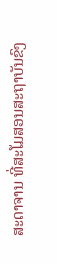ສະດາຈານ ທີ່ສະໂມສອນສະຖາບັນຂົງ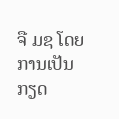ຈື ມຊ ໂດຍການເປັນກຽດ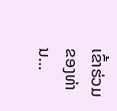ເຂົ້າຮ່ວມຂອງທ່ານ…